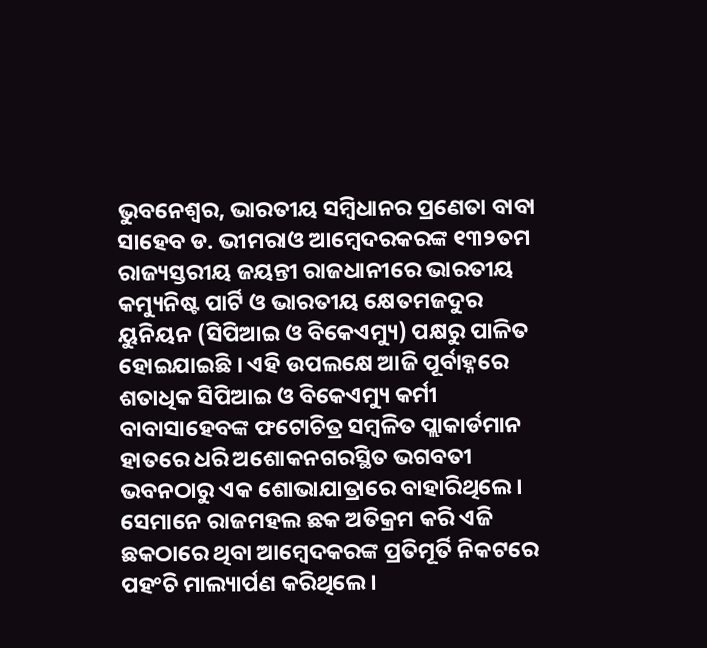ଭୁବନେଶ୍ୱର, ଭାରତୀୟ ସମ୍ବିଧାନର ପ୍ରଣେତା ବାବା ସାହେବ ଡ. ଭୀମରାଓ ଆମ୍ବେଦରକରଙ୍କ ୧୩୨ତମ ରାଜ୍ୟସ୍ତରୀୟ ଜୟନ୍ତୀ ରାଜଧାନୀରେ ଭାରତୀୟ କମ୍ୟୁନିଷ୍ଟ ପାର୍ଟି ଓ ଭାରତୀୟ କ୍ଷେତମଜଦୁର ୟୁନିୟନ (ସିପିଆଇ ଓ ବିକେଏମ୍ୟୁ) ପକ୍ଷରୁ ପାଳିତ ହୋଇଯାଇଛି । ଏହି ଉପଲକ୍ଷେ ଆଜି ପୂର୍ବାହ୍ନରେ ଶତାଧିକ ସିପିଆଇ ଓ ବିକେଏମ୍ୟୁ କର୍ମୀ ବାବାସାହେବଙ୍କ ଫଟୋଚିତ୍ର ସମ୍ବଳିତ ପ୍ଲାକାର୍ଡମାନ ହାତରେ ଧରି ଅଶୋକନଗରସ୍ଥିତ ଭଗବତୀ ଭବନଠାରୁ ଏକ ଶୋଭାଯାତ୍ରାରେ ବାହାରିଥିଲେ । ସେମାନେ ରାଜମହଲ ଛକ ଅତିକ୍ରମ କରି ଏଜି ଛକଠାରେ ଥିବା ଆମ୍ବେଦକରଙ୍କ ପ୍ରତିମୂର୍ତି ନିକଟରେ ପହଂଚି ମାଲ୍ୟାର୍ପଣ କରିଥିଲେ ।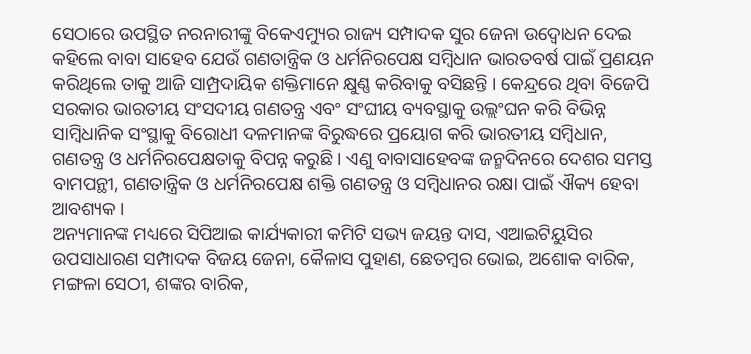ସେଠାରେ ଉପସ୍ଥିତ ନରନାରୀଙ୍କୁ ବିକେଏମ୍ୟୁର ରାଜ୍ୟ ସମ୍ପାଦକ ସୁର ଜେନା ଉଦ୍ବୋଧନ ଦେଇ କହିଲେ ବାବା ସାହେବ ଯେଉଁ ଗଣତାନ୍ତ୍ରିକ ଓ ଧର୍ମନିରପେକ୍ଷ ସମ୍ବିଧାନ ଭାରତବର୍ଷ ପାଇଁ ପ୍ରଣୟନ କରିଥିଲେ ତାକୁ ଆଜି ସାମ୍ପ୍ରଦାୟିକ ଶକ୍ତିମାନେ କ୍ଷୁଣ୍ଣ କରିବାକୁ ବସିଛନ୍ତି । କେନ୍ଦ୍ରରେ ଥିବା ବିଜେପି ସରକାର ଭାରତୀୟ ସଂସଦୀୟ ଗଣତନ୍ତ୍ର ଏବଂ ସଂଘୀୟ ବ୍ୟବସ୍ଥାକୁ ଉଲ୍ଲଂଘନ କରି ବିଭିନ୍ନ ସାମ୍ବିଧାନିକ ସଂସ୍ଥାକୁ ବିରୋଧୀ ଦଳମାନଙ୍କ ବିରୁଦ୍ଧରେ ପ୍ରୟୋଗ କରି ଭାରତୀୟ ସମ୍ବିଧାନ, ଗଣତନ୍ତ୍ର ଓ ଧର୍ମନିରପେକ୍ଷତାକୁ ବିପନ୍ନ କରୁଛି । ଏଣୁ ବାବାସାହେବଙ୍କ ଜନ୍ମଦିନରେ ଦେଶର ସମସ୍ତ ବାମପନ୍ଥୀ, ଗଣତାନ୍ତ୍ରିକ ଓ ଧର୍ମନିରପେକ୍ଷ ଶକ୍ତି ଗଣତନ୍ତ୍ର ଓ ସମ୍ବିଧାନର ରକ୍ଷା ପାଇଁ ଐକ୍ୟ ହେବା ଆବଶ୍ୟକ ।
ଅନ୍ୟମାନଙ୍କ ମଧ୍ୟରେ ସିପିଆଇ କାର୍ଯ୍ୟକାରୀ କମିଟି ସଭ୍ୟ ଜୟନ୍ତ ଦାସ, ଏଆଇଟିୟୁସିର ଉପସାଧାରଣ ସମ୍ପାଦକ ବିଜୟ ଜେନା, କୈଳାସ ପୁହାଣ, ଛେତମ୍ବର ଭୋଇ, ଅଶୋକ ବାରିକ, ମଙ୍ଗଳା ସେଠୀ, ଶଙ୍କର ବାରିକ,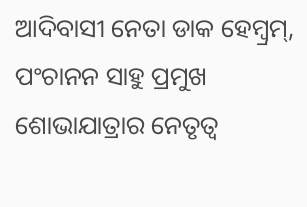ଆଦିବାସୀ ନେତା ଡାକ ହେମ୍ବ୍ରମ୍, ପଂଚାନନ ସାହୁ ପ୍ରମୁଖ ଶୋଭାଯାତ୍ରାର ନେତୃତ୍ୱ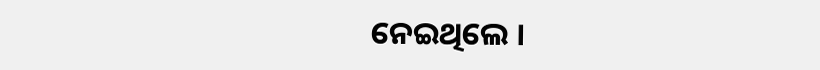ନେଇଥିଲେ ।